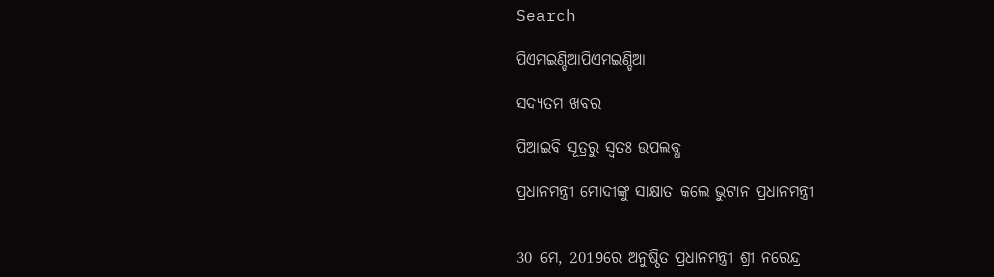Search

ପିଏମଇଣ୍ଡିଆପିଏମଇଣ୍ଡିଆ

ସଦ୍ୟତମ ଖବର

ପିଆଇବି ସୂତ୍ରରୁ ସ୍ବତଃ ଉପଲବ୍ଧ

ପ୍ରଧାନମନ୍ତ୍ରୀ ମୋଦୀଙ୍କୁ ସାକ୍ଷାତ କଲେ ଭୁଟାନ ପ୍ରଧାନମନ୍ତ୍ରୀ


30 ମେ, 2019ରେ ଅନୁଷ୍ଠିତ ପ୍ରଧାନମନ୍ତ୍ରୀ ଶ୍ରୀ ନରେନ୍ଦ୍ର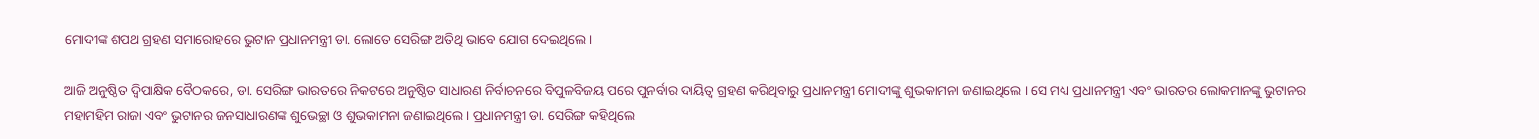ମୋଦୀଙ୍କ ଶପଥ ଗ୍ରହଣ ସମାରୋହରେ ଭୁଟାନ ପ୍ରଧାନମନ୍ତ୍ରୀ ଡା. ଲୋତେ ସେରିଙ୍ଗ ଅତିଥି ଭାବେ ଯୋଗ ଦେଇଥିଲେ ।

ଆଜି ଅନୁଷ୍ଠିତ ଦ୍ୱିପାକ୍ଷିକ ବୈଠକରେ, ଡା. ସେରିଙ୍ଗ ଭାରତରେ ନିକଟରେ ଅନୁଷ୍ଠିତ ସାଧାରଣ ନିର୍ବାଚନରେ ବିପୁଳବିଜୟ ପରେ ପୁନର୍ବାର ଦାୟିତ୍ୱ ଗ୍ରହଣ କରିଥିବାରୁ ପ୍ରଧାନମନ୍ତ୍ରୀ ମୋଦୀଙ୍କୁ ଶୁଭକାମନା ଜଣାଇଥିଲେ । ସେ ମଧ୍ୟ ପ୍ରଧାନମନ୍ତ୍ରୀ ଏବଂ ଭାରତର ଲୋକମାନଙ୍କୁ ଭୁଟାନର ମହାମହିମ ରାଜା ଏବଂ ଭୁଟାନର ଜନସାଧାରଣଙ୍କ ଶୁଭେଚ୍ଛା ଓ ଶୁଭକାମନା ଜଣାଇଥିଲେ । ପ୍ରଧାନମନ୍ତ୍ରୀ ଡା. ସେରିଙ୍ଗ କହିଥିଲେ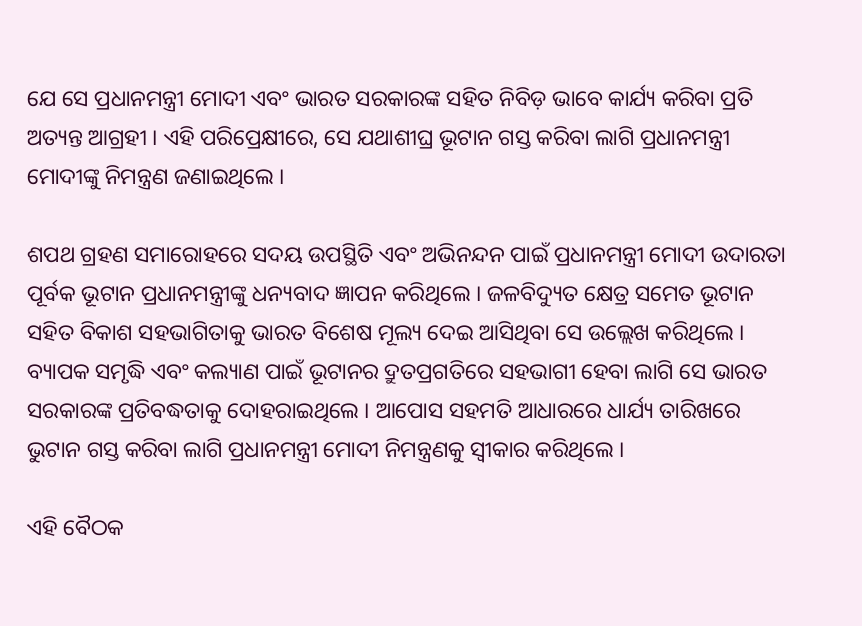ଯେ ସେ ପ୍ରଧାନମନ୍ତ୍ରୀ ମୋଦୀ ଏବଂ ଭାରତ ସରକାରଙ୍କ ସହିତ ନିବିଡ଼ ଭାବେ କାର୍ଯ୍ୟ କରିବା ପ୍ରତି ଅତ୍ୟନ୍ତ ଆଗ୍ରହୀ । ଏହି ପରିପ୍ରେକ୍ଷୀରେ, ସେ ଯଥାଶୀଘ୍ର ଭୂଟାନ ଗସ୍ତ କରିବା ଲାଗି ପ୍ରଧାନମନ୍ତ୍ରୀ ମୋଦୀଙ୍କୁ ନିମନ୍ତ୍ରଣ ଜଣାଇଥିଲେ ।

ଶପଥ ଗ୍ରହଣ ସମାରୋହରେ ସଦୟ ଉପସ୍ଥିତି ଏବଂ ଅଭିନନ୍ଦନ ପାଇଁ ପ୍ରଧାନମନ୍ତ୍ରୀ ମୋଦୀ ଉଦାରତା ପୂର୍ବକ ଭୂଟାନ ପ୍ରଧାନମନ୍ତ୍ରୀଙ୍କୁ ଧନ୍ୟବାଦ ଜ୍ଞାପନ କରିଥିଲେ । ଜଳବିଦ୍ୟୁତ କ୍ଷେତ୍ର ସମେତ ଭୂଟାନ ସହିତ ବିକାଶ ସହଭାଗିତାକୁ ଭାରତ ବିଶେଷ ମୂଲ୍ୟ ଦେଇ ଆସିଥିବା ସେ ଉଲ୍ଲେଖ କରିଥିଲେ । ବ୍ୟାପକ ସମୃଦ୍ଧି ଏବଂ କଲ୍ୟାଣ ପାଇଁ ଭୂଟାନର ଦ୍ରୁତପ୍ରଗତିରେ ସହଭାଗୀ ହେବା ଲାଗି ସେ ଭାରତ ସରକାରଙ୍କ ପ୍ରତିବଦ୍ଧତାକୁ ଦୋହରାଇଥିଲେ । ଆପୋସ ସହମତି ଆଧାରରେ ଧାର୍ଯ୍ୟ ତାରିଖରେ ଭୁଟାନ ଗସ୍ତ କରିବା ଲାଗି ପ୍ରଧାନମନ୍ତ୍ରୀ ମୋଦୀ ନିମନ୍ତ୍ରଣକୁ ସ୍ୱୀକାର କରିଥିଲେ ।

ଏହି ବୈଠକ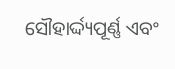ସୌହାର୍ଦ୍ଦ୍ୟପୂର୍ଣ୍ଣ ଏବଂ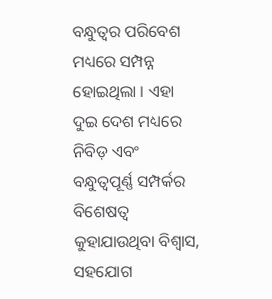ବନ୍ଧୁତ୍ୱର ପରିବେଶ ମଧ୍ୟରେ ସମ୍ପନ୍ନ ହୋଇଥିଲା । ଏହା ଦୁଇ ଦେଶ ମଧ୍ୟରେ ନିବିଡ଼ ଏବଂ ବନ୍ଧୁତ୍ୱପୂର୍ଣ୍ଣ ସମ୍ପର୍କର ବିଶେଷତ୍ୱ କୁହାଯାଉଥିବା ବିଶ୍ୱାସ, ସହଯୋଗ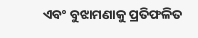ଏବଂ ବୁଝାମଣାକୁ ପ୍ରତିଫଳିତ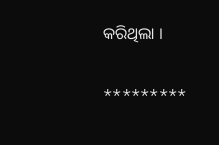କରିଥିଲା ।

*********